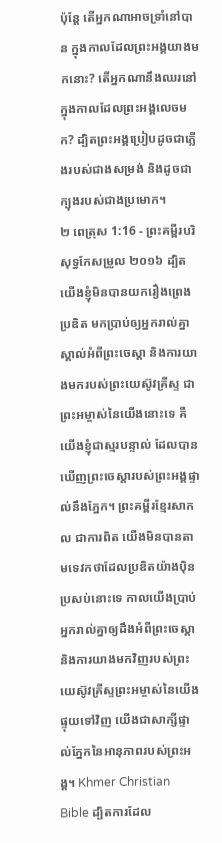ប៉ុន្តែ តើអ្នកណាអាចទ្រាំនៅបាន ក្នុងកាលដែលព្រះអង្គយាងមកនោះ? តើអ្នកណានឹងឈរនៅក្នុងកាលដែលព្រះអង្គលេចមក? ដ្បិតព្រះអង្គប្រៀបដូចជាភ្លើងរបស់ជាងសម្រង់ និងដូចជាក្បុងរបស់ជាងប្រមោក។
២ ពេត្រុស 1:16 - ព្រះគម្ពីរបរិសុទ្ធកែសម្រួល ២០១៦ ដ្បិតយើងខ្ញុំមិនបានយករឿងព្រេងប្រឌិត មកប្រាប់ឲ្យអ្នករាល់គ្នាស្គាល់អំពីព្រះចេស្តា និងការយាងមករបស់ព្រះយេស៊ូវគ្រីស្ទ ជាព្រះអម្ចាស់នៃយើងនោះទេ គឺយើងខ្ញុំជាស្មរបន្ទាល់ ដែលបានឃើញព្រះចេស្ដារបស់ព្រះអង្គផ្ទាល់នឹងភ្នែក។ ព្រះគម្ពីរខ្មែរសាកល ជាការពិត យើងមិនបានតាមទេវកថាដែលប្រឌិតយ៉ាងប៉ិនប្រសប់នោះទេ កាលយើងប្រាប់អ្នករាល់គ្នាឲ្យដឹងអំពីព្រះចេស្ដា និងការយាងមកវិញរបស់ព្រះយេស៊ូវគ្រីស្ទព្រះអម្ចាស់នៃយើង ផ្ទុយទៅវិញ យើងជាសាក្សីផ្ទាល់ភ្នែកនៃអានុភាពរបស់ព្រះអង្គ។ Khmer Christian Bible ដ្បិតការដែល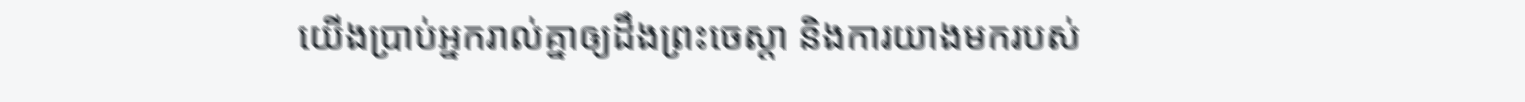យើងប្រាប់អ្នករាល់គ្នាឲ្យដឹងព្រះចេស្ដា និងការយាងមករបស់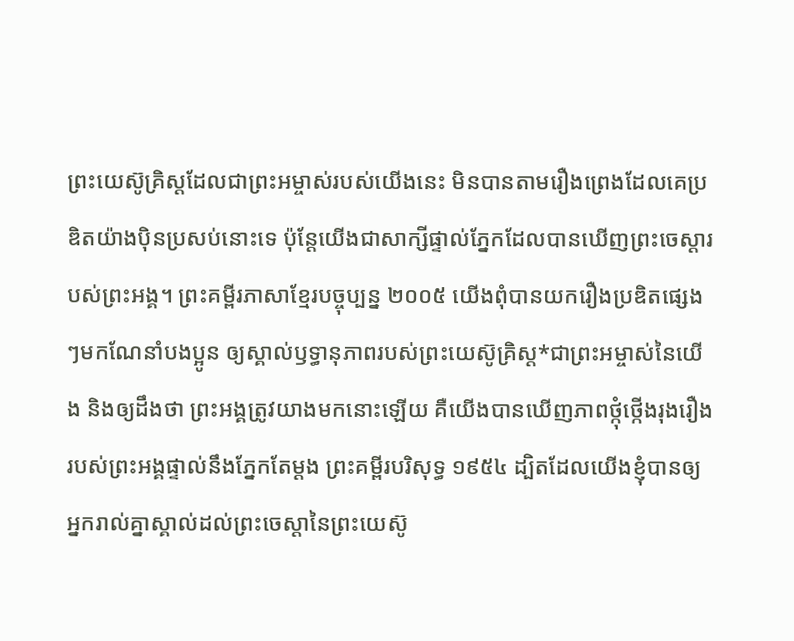ព្រះយេស៊ូគ្រិស្ដដែលជាព្រះអម្ចាស់របស់យើងនេះ មិនបានតាមរឿងព្រេងដែលគេប្រឌិតយ៉ាងប៉ិនប្រសប់នោះទេ ប៉ុន្ដែយើងជាសាក្សីផ្ទាល់ភ្នែកដែលបានឃើញព្រះចេស្ដារបស់ព្រះអង្គ។ ព្រះគម្ពីរភាសាខ្មែរបច្ចុប្បន្ន ២០០៥ យើងពុំបានយករឿងប្រឌិតផ្សេងៗមកណែនាំបងប្អូន ឲ្យស្គាល់ឫទ្ធានុភាពរបស់ព្រះយេស៊ូគ្រិស្ត*ជាព្រះអម្ចាស់នៃយើង និងឲ្យដឹងថា ព្រះអង្គត្រូវយាងមកនោះឡើយ គឺយើងបានឃើញភាពថ្កុំថ្កើងរុងរឿងរបស់ព្រះអង្គផ្ទាល់នឹងភ្នែកតែម្ដង ព្រះគម្ពីរបរិសុទ្ធ ១៩៥៤ ដ្បិតដែលយើងខ្ញុំបានឲ្យអ្នករាល់គ្នាស្គាល់ដល់ព្រះចេស្តានៃព្រះយេស៊ូ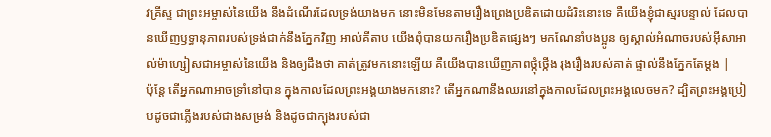វគ្រីស្ទ ជាព្រះអម្ចាស់នៃយើង នឹងដំណើរដែលទ្រង់យាងមក នោះមិនមែនតាមរឿងព្រេងប្រឌិតដោយដំរិះនោះទេ គឺយើងខ្ញុំជាស្មរបន្ទាល់ ដែលបានឃើញឫទ្ធានុភាពរបស់ទ្រង់ជាក់នឹងភ្នែកវិញ អាល់គីតាប យើងពុំបានយករឿងប្រឌិតផ្សេងៗ មកណែនាំបងប្អូន ឲ្យស្គាល់អំណាចរបស់អ៊ីសាអាល់ម៉ាហ្សៀសជាអម្ចាស់នៃយើង និងឲ្យដឹងថា គាត់ត្រូវមកនោះឡើយ គឺយើងបានឃើញភាពថ្កុំថ្កើង រុងរឿងរបស់គាត់ ផ្ទាល់នឹងភ្នែកតែម្ដង |
ប៉ុន្តែ តើអ្នកណាអាចទ្រាំនៅបាន ក្នុងកាលដែលព្រះអង្គយាងមកនោះ? តើអ្នកណានឹងឈរនៅក្នុងកាលដែលព្រះអង្គលេចមក? ដ្បិតព្រះអង្គប្រៀបដូចជាភ្លើងរបស់ជាងសម្រង់ និងដូចជាក្បុងរបស់ជា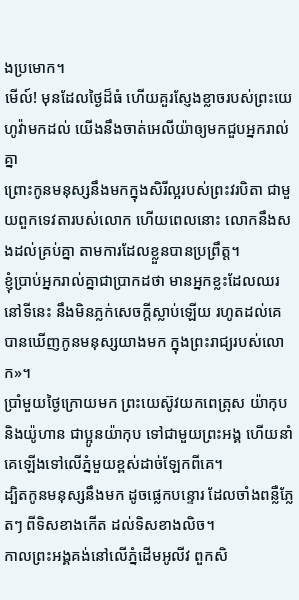ងប្រមោក។
មើល៍! មុនដែលថ្ងៃដ៏ធំ ហើយគួរស្ញែងខ្លាចរបស់ព្រះយេហូវ៉ាមកដល់ យើងនឹងចាត់អេលីយ៉ាឲ្យមកជួបអ្នករាល់គ្នា
ព្រោះកូនមនុស្សនឹងមកក្នុងសិរីល្អរបស់ព្រះវរបិតា ជាមួយពួកទេវតារបស់លោក ហើយពេលនោះ លោកនឹងសងដល់គ្រប់គ្នា តាមការដែលខ្លួនបានប្រព្រឹត្ត។
ខ្ញុំប្រាប់អ្នករាល់គ្នាជាប្រាកដថា មានអ្នកខ្លះដែលឈរនៅទីនេះ នឹងមិនភ្លក់សេចក្តីស្លាប់ឡើយ រហូតដល់គេបានឃើញកូនមនុស្សយាងមក ក្នុងព្រះរាជ្យរបស់លោក»។
ប្រាំមួយថ្ងៃក្រោយមក ព្រះយេស៊ូវយកពេត្រុស យ៉ាកុប និងយ៉ូហាន ជាប្អូនយ៉ាកុប ទៅជាមួយព្រះអង្គ ហើយនាំគេឡើងទៅលើភ្នំមួយខ្ពស់ដាច់ឡែកពីគេ។
ដ្បិតកូនមនុស្សនឹងមក ដូចផ្លេកបន្ទោរ ដែលចាំងពន្លឺភ្លែតៗ ពីទិសខាងកើត ដល់ទិសខាងលិច។
កាលព្រះអង្គគង់នៅលើភ្នំដើមអូលីវ ពួកសិ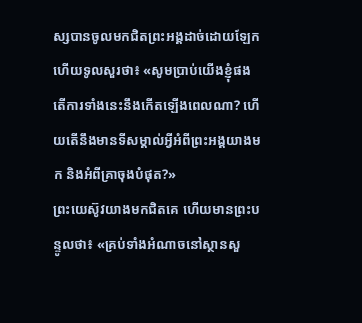ស្សបានចូលមកជិតព្រះអង្គដាច់ដោយឡែក ហើយទូលសួរថា៖ «សូមប្រាប់យើងខ្ញុំផង តើការទាំងនេះនឹងកើតឡើងពេលណា? ហើយតើនឹងមានទីសម្គាល់អ្វីអំពីព្រះអង្គយាងមក និងអំពីគ្រាចុងបំផុត?»
ព្រះយេស៊ូវយាងមកជិតគេ ហើយមានព្រះបន្ទូលថា៖ «គ្រប់ទាំងអំណាចនៅស្ថានសួ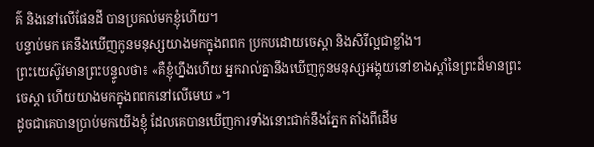គ៌ និងនៅលើផែនដី បានប្រគល់មកខ្ញុំហើយ។
បន្ទាប់មក គេនឹងឃើញកូនមនុស្សយាងមកក្នុងពពក ប្រកបដោយចេស្តា និងសិរីល្អជាខ្លាំង។
ព្រះយេស៊ូវមានព្រះបន្ទូលថា៖ «គឺខ្ញុំហ្នឹងហើយ អ្នករាល់គ្នានឹងឃើញកូនមនុស្សអង្គុយនៅខាងស្តាំនៃព្រះដ៏មានព្រះចេស្តា ហើយយាងមកក្នុងពពកនៅលើមេឃ »។
ដូចជាគេបានប្រាប់មកយើងខ្ញុំ ដែលគេបានឃើញការទាំងនោះជាក់នឹងភ្នែក តាំងពីដើម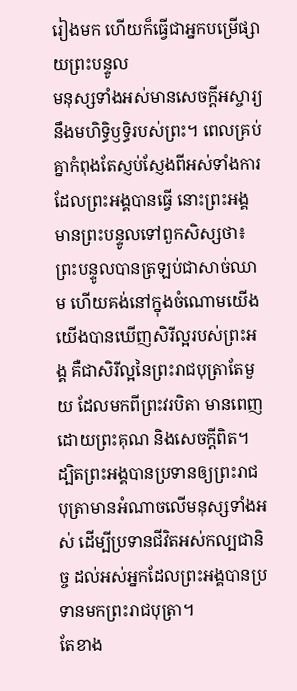រៀងមក ហើយក៏ធ្វើជាអ្នកបម្រើផ្សាយព្រះបន្ទូល
មនុស្សទាំងអស់មានសេចក្ដីអស្ចារ្យនឹងមហិទ្ធិឫទ្ធិរបស់ព្រះ។ ពេលគ្រប់គ្នាកំពុងតែស្ញប់ស្ញែងពីអស់ទាំងការដែលព្រះអង្គបានធ្វើ នោះព្រះអង្គមានព្រះបន្ទូលទៅពួកសិស្សថា៖
ព្រះបន្ទូលបានត្រឡប់ជាសាច់ឈាម ហើយគង់នៅក្នុងចំណោមយើង យើងបានឃើញសិរីល្អរបស់ព្រះអង្គ គឺជាសិរីល្អនៃព្រះរាជបុត្រាតែមួយ ដែលមកពីព្រះវរបិតា មានពេញដោយព្រះគុណ និងសេចក្តីពិត។
ដ្បិតព្រះអង្គបានប្រទានឲ្យព្រះរាជបុត្រាមានអំណាចលើមនុស្សទាំងអស់ ដើម្បីប្រទានជីវិតអស់កល្បជានិច្ច ដល់អស់អ្នកដែលព្រះអង្គបានប្រទានមកព្រះរាជបុត្រា។
តែខាង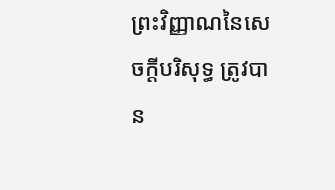ព្រះវិញ្ញាណនៃសេចក្ដីបរិសុទ្ធ ត្រូវបាន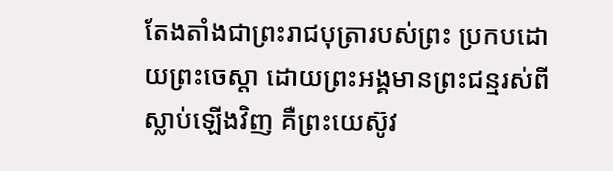តែងតាំងជាព្រះរាជបុត្រារបស់ព្រះ ប្រកបដោយព្រះចេស្តា ដោយព្រះអង្គមានព្រះជន្មរស់ពីស្លាប់ឡើងវិញ គឺព្រះយេស៊ូវ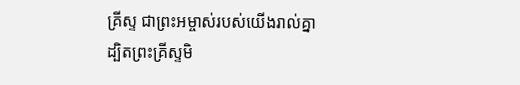គ្រីស្ទ ជាព្រះអម្ចាស់របស់យើងរាល់គ្នា
ដ្បិតព្រះគ្រីស្ទមិ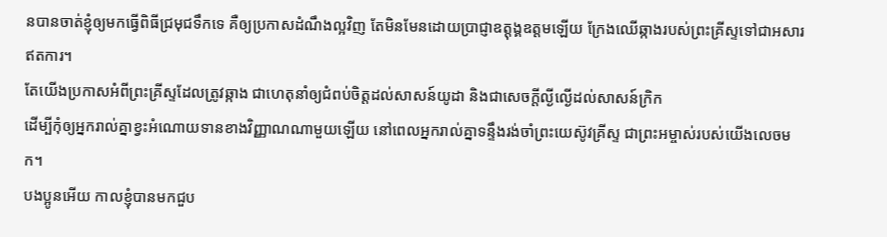នបានចាត់ខ្ញុំឲ្យមកធ្វើពិធីជ្រមុជទឹកទេ គឺឲ្យប្រកាសដំណឹងល្អវិញ តែមិនមែនដោយប្រាជ្ញាឧត្តុង្គឧត្តមឡើយ ក្រែងឈើឆ្កាងរបស់ព្រះគ្រីស្ទទៅជាអសារឥតការ។
តែយើងប្រកាសអំពីព្រះគ្រីស្ទដែលត្រូវឆ្កាង ជាហេតុនាំឲ្យជំពប់ចិត្តដល់សាសន៍យូដា និងជាសេចក្តីល្ងីល្ងើដល់សាសន៍ក្រិក
ដើម្បីកុំឲ្យអ្នករាល់គ្នាខ្វះអំណោយទានខាងវិញ្ញាណណាមួយឡើយ នៅពេលអ្នករាល់គ្នាទន្ទឹងរង់ចាំព្រះយេស៊ូវគ្រីស្ទ ជាព្រះអម្ចាស់របស់យើងលេចមក។
បងប្អូនអើយ កាលខ្ញុំបានមកជួប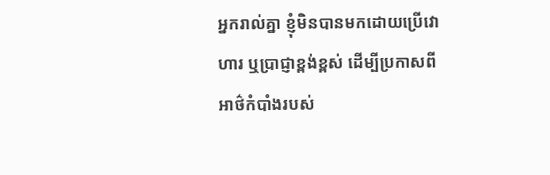អ្នករាល់គ្នា ខ្ញុំមិនបានមកដោយប្រើវោហារ ឬប្រាជ្ញាខ្ពង់ខ្ពស់ ដើម្បីប្រកាសពីអាថ៌កំបាំងរបស់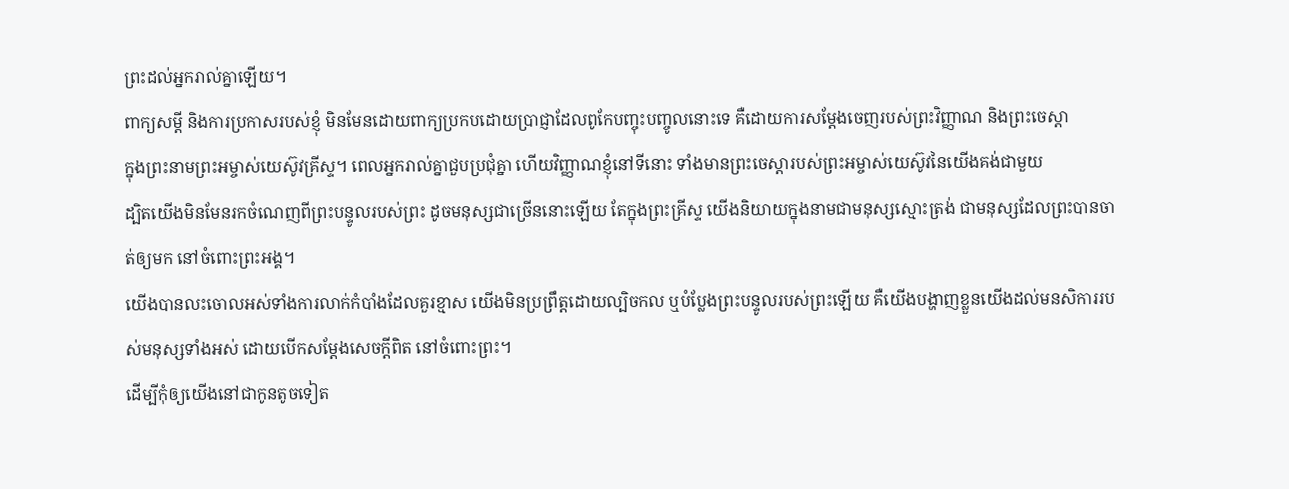ព្រះដល់អ្នករាល់គ្នាឡើយ។
ពាក្យសម្ដី និងការប្រកាសរបស់ខ្ញុំ មិនមែនដោយពាក្យប្រកបដោយប្រាជ្ញាដែលពូកែបញ្ចុះបញ្ចូលនោះទេ គឺដោយការសម្ដែងចេញរបស់ព្រះវិញ្ញាណ និងព្រះចេស្តា
ក្នុងព្រះនាមព្រះអម្ចាស់យេស៊ូវគ្រីស្ទ។ ពេលអ្នករាល់គ្នាជួបប្រជុំគ្នា ហើយវិញ្ញាណខ្ញុំនៅទីនោះ ទាំងមានព្រះចេស្តារបស់ព្រះអម្ចាស់យេស៊ូវនៃយើងគង់ជាមួយ
ដ្បិតយើងមិនមែនរកចំណេញពីព្រះបន្ទូលរបស់ព្រះ ដូចមនុស្សជាច្រើននោះឡើយ តែក្នុងព្រះគ្រីស្ទ យើងនិយាយក្នុងនាមជាមនុស្សស្មោះត្រង់ ជាមនុស្សដែលព្រះបានចាត់ឲ្យមក នៅចំពោះព្រះអង្គ។
យើងបានលះចោលអស់ទាំងការលាក់កំបាំងដែលគួរខ្មាស យើងមិនប្រព្រឹត្តដោយល្បិចកល ឬបំប្លែងព្រះបន្ទូលរបស់ព្រះឡើយ គឺយើងបង្ហាញខ្លួនយើងដល់មនសិការរបស់មនុស្សទាំងអស់ ដោយបើកសម្ដែងសេចក្តីពិត នៅចំពោះព្រះ។
ដើម្បីកុំឲ្យយើងនៅជាកូនតូចទៀត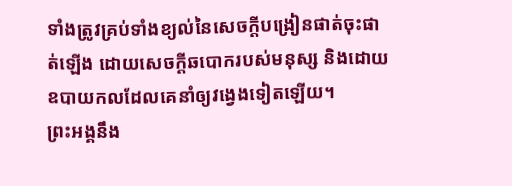ទាំងត្រូវគ្រប់ទាំងខ្យល់នៃសេចក្តីបង្រៀនផាត់ចុះផាត់ឡើង ដោយសេចក្តីឆបោករបស់មនុស្ស និងដោយឧបាយកលដែលគេនាំឲ្យវង្វេងទៀតឡើយ។
ព្រះអង្គនឹង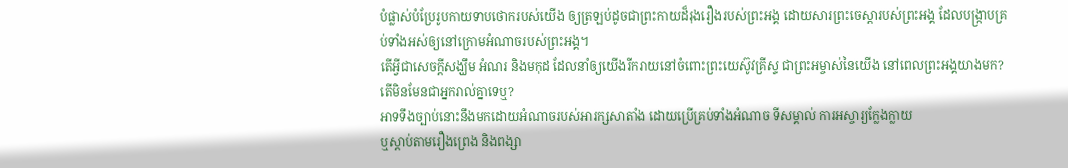បំផ្លាស់បំប្រែរូបកាយទាបថោករបស់យើង ឲ្យត្រឡប់ដូចជាព្រះកាយដ៏រុងរឿងរបស់ព្រះអង្គ ដោយសារព្រះចេស្តារបស់ព្រះអង្គ ដែលបង្ក្រាបគ្រប់ទាំងអស់ឲ្យនៅក្រោមអំណាចរបស់ព្រះអង្គ។
តើអ្វីជាសេចក្ដីសង្ឃឹម អំណរ និងមកុដ ដែលនាំឲ្យយើងរីករាយនៅចំពោះព្រះយេស៊ូវគ្រីស្ទ ជាព្រះអម្ចាស់នៃយើង នៅពេលព្រះអង្គយាងមក? តើមិនមែនជាអ្នករាល់គ្នាទេឬ?
អាទទឹងច្បាប់នោះនឹងមកដោយអំណាចរបស់អារក្សសាតាំង ដោយប្រើគ្រប់ទាំងអំណាច ទីសម្គាល់ ការអស្ចារ្យក្លែងក្លាយ
ឬស្តាប់តាមរឿងព្រេង និងពង្សា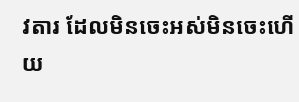វតារ ដែលមិនចេះអស់មិនចេះហើយ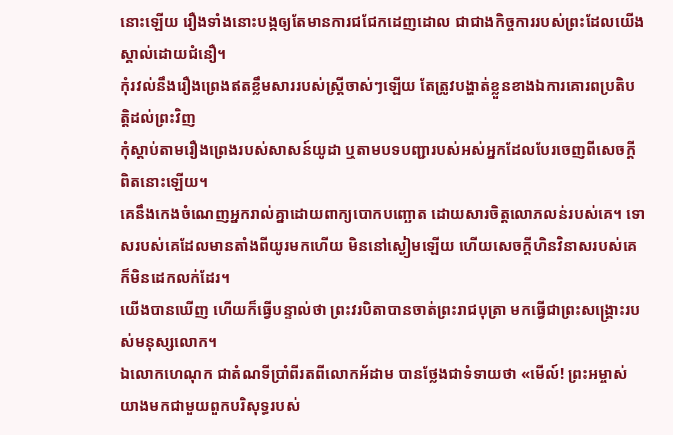នោះឡើយ រឿងទាំងនោះបង្កឲ្យតែមានការជជែកដេញដោល ជាជាងកិច្ចការរបស់ព្រះដែលយើងស្គាល់ដោយជំនឿ។
កុំរវល់នឹងរឿងព្រេងឥតខ្លឹមសាររបស់ស្ត្រីចាស់ៗឡើយ តែត្រូវបង្ហាត់ខ្លួនខាងឯការគោរពប្រតិបត្តិដល់ព្រះវិញ
កុំស្តាប់តាមរឿងព្រេងរបស់សាសន៍យូដា ឬតាមបទបញ្ជារបស់អស់អ្នកដែលបែរចេញពីសេចក្ដីពិតនោះឡើយ។
គេនឹងកេងចំណេញអ្នករាល់គ្នាដោយពាក្យបោកបញ្ឆោត ដោយសារចិត្តលោភលន់របស់គេ។ ទោសរបស់គេដែលមានតាំងពីយូរមកហើយ មិននៅស្ងៀមឡើយ ហើយសេចក្ដីហិនវិនាសរបស់គេក៏មិនដេកលក់ដែរ។
យើងបានឃើញ ហើយក៏ធ្វើបន្ទាល់ថា ព្រះវរបិតាបានចាត់ព្រះរាជបុត្រា មកធ្វើជាព្រះសង្គ្រោះរបស់មនុស្សលោក។
ឯលោកហេណុក ជាតំណទីប្រាំពីរតពីលោកអ័ដាម បានថ្លែងជាទំទាយថា «មើល៍! ព្រះអម្ចាស់យាងមកជាមួយពួកបរិសុទ្ធរបស់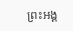ព្រះអង្គ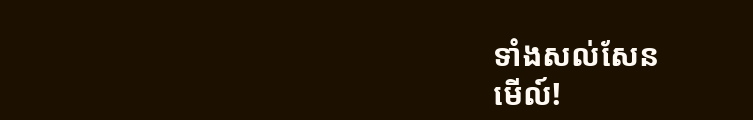ទាំងសល់សែន
មើល៍!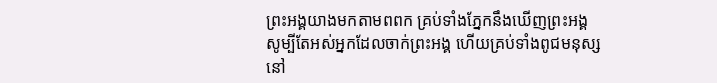ព្រះអង្គយាងមកតាមពពក គ្រប់ទាំងភ្នែកនឹងឃើញព្រះអង្គ សូម្បីតែអស់អ្នកដែលចាក់ព្រះអង្គ ហើយគ្រប់ទាំងពូជមនុស្សនៅ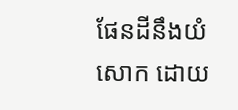ផែនដីនឹងយំសោក ដោយ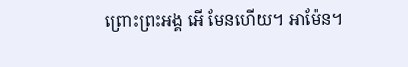ព្រោះព្រះអង្គ អើ មែនហើយ។ អាម៉ែន។